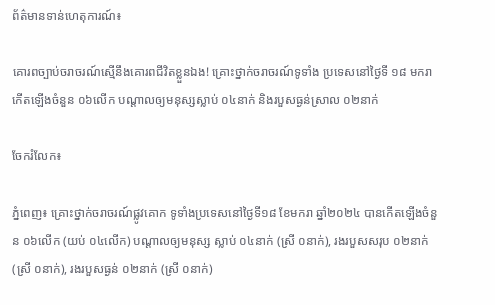ព័ត៌មានទាន់ហេតុការណ៍៖

គោរពច្បាប់ចរាចរណ៍ស្មើនឹងគោរពជីវិតខ្លួនឯង! គ្រោះថ្នាក់ចរាចរណ៍ទូទាំង ប្រទេសនៅថ្ងៃទី ១៨ មករា កើតឡើងចំនួន ០៦លើក បណ្តាលឲ្យមនុស្សស្លាប់ ០៤នាក់ និងរបួសធ្ងន់ស្រាល ០២នាក់

ចែករំលែក៖

ភ្នំពេញ៖ គ្រោះថ្នាក់ចរាចរណ៍ផ្លូវគោក ទូទាំងប្រទេសនៅថ្ងៃទី១៨ ខែមករា ឆ្នាំ២០២៤ បានកើតឡើងចំនួន ០៦លើក (យប់ ០៤លើក) បណ្តាលឲ្យមនុស្ស ស្លាប់ ០៤នាក់ (ស្រី ០នាក់), រងរបួសសរុប ០២នាក់ (ស្រី ០នាក់), រងរបួសធ្ងន់ ០២នាក់ (ស្រី ០នាក់)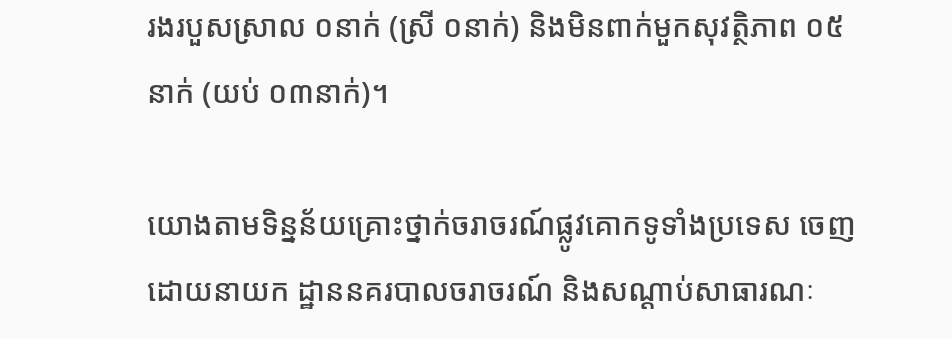រងរបួសស្រាល ០នាក់ (ស្រី ០នាក់) និងមិនពាក់មួកសុវត្ថិភាព ០៥នាក់ (យប់ ០៣នាក់)។

យោងតាមទិន្នន័យគ្រោះថ្នាក់ចរាចរណ៍ផ្លូវគោកទូទាំងប្រទេស ចេញដោយនាយក ដ្ឋាននគរបាលចរាចរណ៍ និងសណ្តាប់សាធារណៈ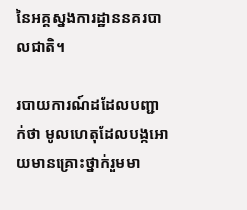នៃអគ្គស្នងការដ្ឋាននគរបាលជាតិ។

របាយការណ៍ដដែលបញ្ជាក់ថា មូលហេតុដែលបង្កអោយមានគ្រោះថ្នាក់រួមមា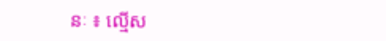នៈ ៖ ល្មើស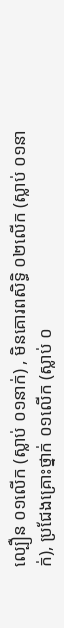ល្បឿន ០១លើក (ស្លាប់ ០១នាក់) , មិនគោរពសិទ្ធិ ០២លើក (ស្លាប់ ០១នាក់), ប្រជែងគ្រោះថ្នាក់ ០១លើក (ស្លាប់ ០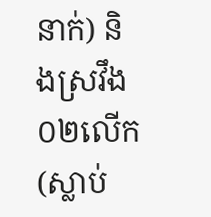នាក់) និងស្រវឹង ០២លើក (ស្លាប់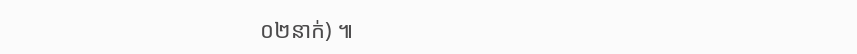០២នាក់) ៕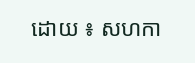ដោយ ៖ សហកា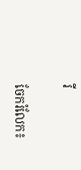រី


ចែករំលែក៖